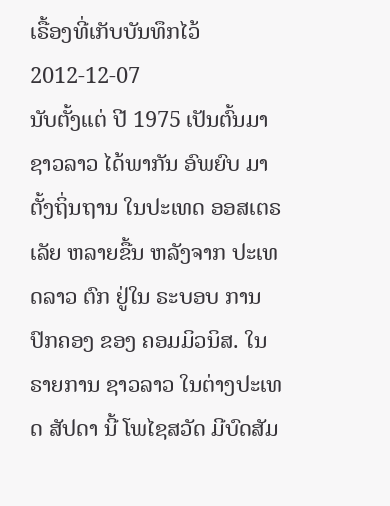ເຣື້ອງທີ່ເກັບບັນທຶກໄວ້
2012-12-07
ນັບຕັ້ງແຕ່ ປີ 1975 ເປັນຕົ້ນມາ ຊາວລາວ ໄດ້ພາກັນ ອົພຍົບ ມາຕັ້ງຖິ່ນຖານ ໃນປະເທດ ອອສເຕຣເລັຍ ຫລາຍຂື້ນ ຫລັງຈາກ ປະເທດລາວ ຕົກ ຢູ່ໃນ ຣະບອບ ການປົກຄອງ ຂອງ ຄອມມິວນິສ. ໃນຣາຍການ ຊາວລາວ ໃນຕ່າງປະເທດ ສັປດາ ນີ້ ໂພໄຊສວັດ ມີບົດສັມ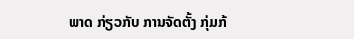ພາດ ກ່ຽວກັບ ການຈັດຕັ້ງ ກຸ່ມກ້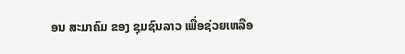ອນ ສະມາຄົມ ຂອງ ຊຸມຊົນລາວ ເພື່ອຊ່ວຍເຫລືອ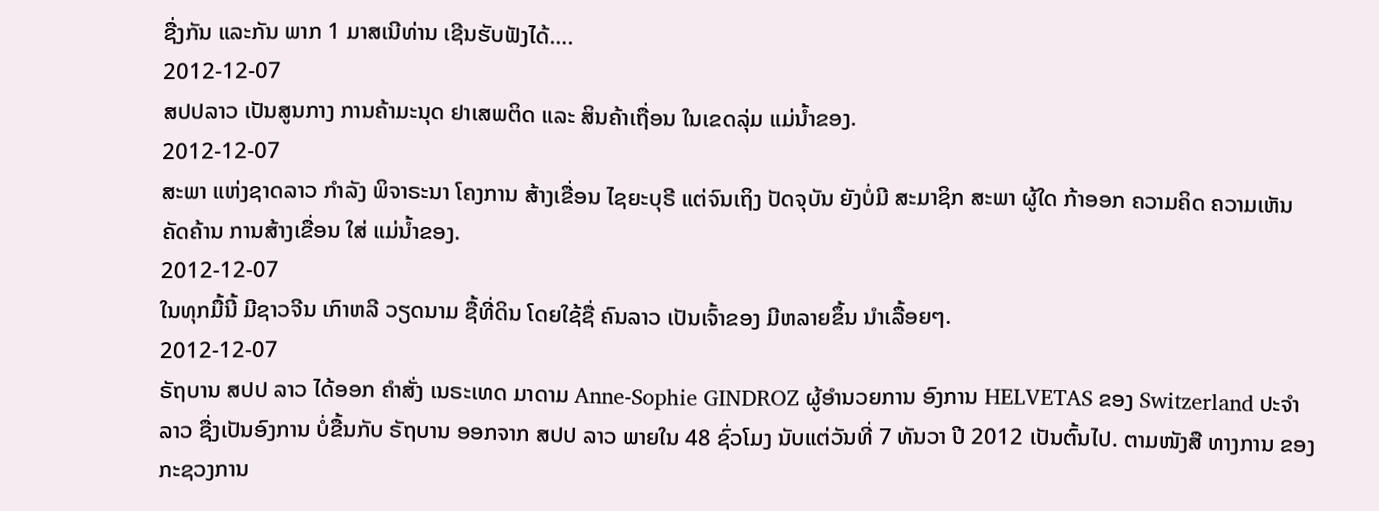ຊື່ງກັນ ແລະກັນ ພາກ 1 ມາສເນີທ່ານ ເຊີນຮັບຟັງໄດ້….
2012-12-07
ສປປລາວ ເປັນສູນກາງ ການຄ້າມະນຸດ ຢາເສພຕິດ ແລະ ສິນຄ້າເຖື່ອນ ໃນເຂດລຸ່ມ ແມ່ນ້ຳຂອງ.
2012-12-07
ສະພາ ແຫ່ງຊາດລາວ ກຳລັງ ພິຈາຣະນາ ໂຄງການ ສ້າງເຂື່ອນ ໄຊຍະບຸຣີ ແຕ່ຈົນເຖິງ ປັດຈຸບັນ ຍັງບໍ່ມີ ສະມາຊິກ ສະພາ ຜູ້ໃດ ກ້າອອກ ຄວາມຄິດ ຄວາມເຫັນ ຄັດຄ້ານ ການສ້າງເຂື່ອນ ໃສ່ ແມ່ນ້ຳຂອງ.
2012-12-07
ໃນທຸກມື້ນີ້ ມີຊາວຈີນ ເກົາຫລີ ວຽດນາມ ຊື້ທີ່ດິນ ໂດຍໃຊ້ຊື່ ຄົນລາວ ເປັນເຈົ້າຂອງ ມີຫລາຍຂຶ້ນ ນໍາເລື້ອຍໆ.
2012-12-07
ຣັຖບານ ສປປ ລາວ ໄດ້ອອກ ຄໍາສັ່ງ ເນຣະເທດ ມາດາມ Anne-Sophie GINDROZ ຜູ້ອໍານວຍການ ອົງການ HELVETAS ຂອງ Switzerland ປະຈໍາລາວ ຊື່ງເປັນອົງການ ບໍ່ຂື້ນກັບ ຣັຖບານ ອອກຈາກ ສປປ ລາວ ພາຍໃນ 48 ຊົ່ວໂມງ ນັບແຕ່ວັນທີ່ 7 ທັນວາ ປີ 2012 ເປັນຕົ້ນໄປ. ຕາມໜັງສື ທາງການ ຂອງ ກະຊວງການ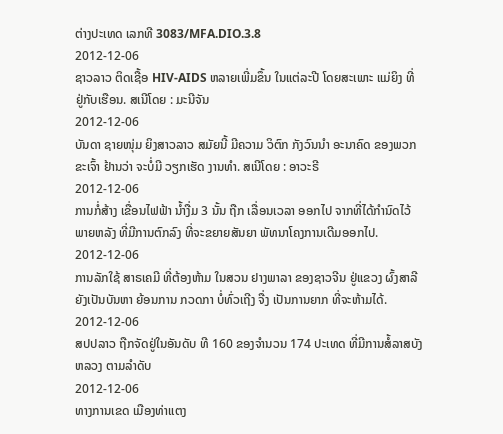ຕ່າງປະເທດ ເລກທີ 3083/MFA.DIO.3.8
2012-12-06
ຊາວລາວ ຕິດເຊື້ອ HIV-AIDS ຫລາຍເພີ່ມຂຶ້ນ ໃນແຕ່ລະປີ ໂດຍສະເພາະ ແມ່ຍິງ ທີ່ ຢູ່ກັບເຮືອນ. ສເນີໂດຍ : ມະນີຈັນ
2012-12-06
ບັນດາ ຊາຍໜຸ່ມ ຍິງສາວລາວ ສມັຍນີ້ ມີຄວາມ ວິຕົກ ກັງວົນນຳ ອະນາຄົດ ຂອງພວກຂະເຈົ້າ ຢ້ານວ່າ ຈະບໍ່ມີ ວຽກເຮັດ ງານທຳ. ສເນີໂດຍ : ອາວະຣີ
2012-12-06
ການກໍ່ສ້າງ ເຂື່ອນໄຟຟ້າ ນໍ້າງື່ມ 3 ນັ້ນ ຖືກ ເລື່ອນເວລາ ອອກໄປ ຈາກທີ່ໄດ້ກໍານົດໄວ້ ພາຍຫລັງ ທີ່ມີການຕົກລົງ ທີ່ຈະຂຍາຍສັນຍາ ພັທນາໂຄງການເດີມອອກໄປ.
2012-12-06
ການລັກໃຊ້ ສາຣເຄມີ ທີ່ຕ້ອງຫ້າມ ໃນສວນ ຢາງພາລາ ຂອງຊາວຈີນ ຢູ່ແຂວງ ຜົ້ງສາລີ ຍັງເປັນບັນຫາ ຍ້ອນການ ກວດກາ ບໍ່ທົ່ວເຖີງ ຈື່ງ ເປັນການຍາກ ທີ່ຈະຫ້າມໄດ້.
2012-12-06
ສປປລາວ ຖືກຈັດຢູ່ໃນອັນດັບ ທີ 160 ຂອງຈໍານວນ 174 ປະເທດ ທີ່ມີການສໍ້ລາສບັງຫລວງ ຕາມລໍາດັບ
2012-12-06
ທາງການເຂດ ເມືອງທ່າແຕງ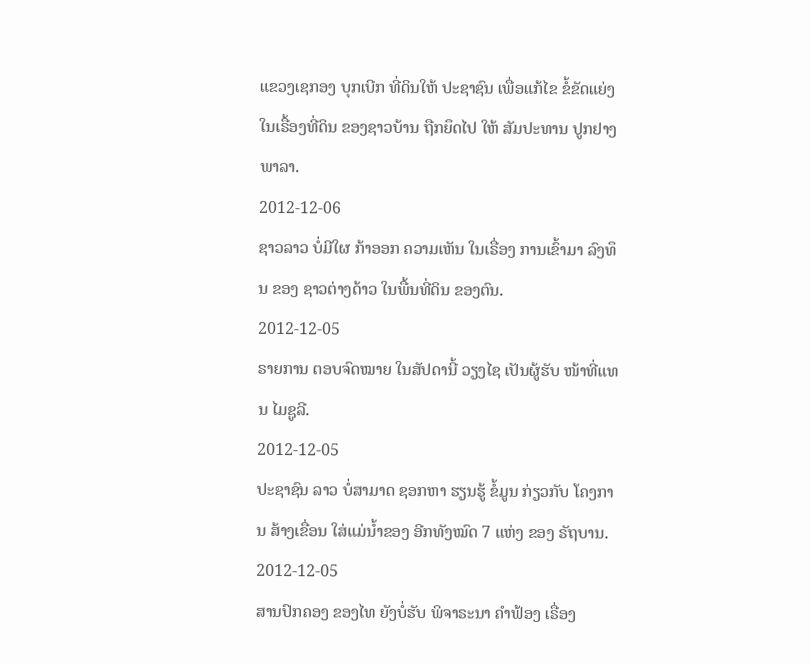ແຂວງເຊກອງ ບຸກເບີກ ທີ່ດິນໃຫ້ ປະຊາຊົນ ເພື່ອແກ້ໄຂ ຂໍ້ຂັດແຍ່ງ ໃນເຣື້ອງທີ່ດິນ ຂອງຊາວບ້ານ ຖືກຍຶດໄປ ໃຫ້ ສັມປະທານ ປູກຢາງພາລາ.
2012-12-06
ຊາວລາວ ບໍ່ມີໃຜ ກ້າອອກ ຄວາມເຫັນ ໃນເຣື່ອງ ການເຂົ້າມາ ລົງທຶນ ຂອງ ຊາວຕ່າງດ້າວ ໃນພື້ນທີ່ດິນ ຂອງຕົນ.
2012-12-05
ຣາຍການ ຕອບຈົດໝາຍ ໃນສັປດານີ້ ວຽງໄຊ ເປັນຜູ້ຮັບ ໜ້າທີ່ແທນ ໄມຊູລີ.
2012-12-05
ປະຊາຊົນ ລາວ ບໍ່ສາມາດ ຊອກຫາ ຮຽນຮູ້ ຂໍ້ມູນ ກ່ຽວກັບ ໂຄງການ ສ້າງເຂື່ອນ ໃສ່ແມ່ນໍ້າຂອງ ອີກທັງໝົດ 7 ແຫ່ງ ຂອງ ຣັຖບານ.
2012-12-05
ສານປົກຄອງ ຂອງໄທ ຍັງບໍ່ຮັບ ພິຈາຣະນາ ຄໍາຟ້ອງ ເຣື່ອງ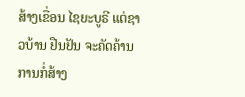ສ້າງເຂື່ອນ ໄຊຍະບູຣີ ແຕ່ຊາວບ້ານ ຢືນຢັນ ຈະຄັດຄ້ານ ການກໍ່ສ້າງ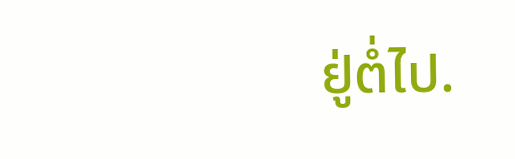ຢູ່ຕໍ່ໄປ.